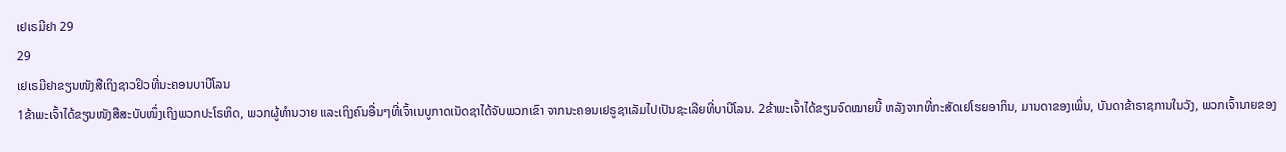ເຢເຣມີຢາ 29
29
ເຢເຣມີຢາຂຽນໜັງສືເຖິງຊາວຢິວທີ່ນະຄອນບາບີໂລນ
1ຂ້າພະເຈົ້າໄດ້ຂຽນໜັງສືສະບັບໜຶ່ງເຖິງພວກປະໂຣຫິດ, ພວກຜູ້ທຳນວາຍ ແລະເຖິງຄົນອື່ນໆທີ່ເຈົ້າເນບູກາດເນັດຊາໄດ້ຈັບພວກເຂົາ ຈາກນະຄອນເຢຣູຊາເລັມໄປເປັນຊະເລີຍທີ່ບາບີໂລນ. 2ຂ້າພະເຈົ້າໄດ້ຂຽນຈົດໝາຍນີ້ ຫລັງຈາກທີ່ກະສັດເຢໂຮຍອາກິນ, ມານດາຂອງເພິ່ນ, ບັນດາຂ້າຣາຊການໃນວັງ, ພວກເຈົ້ານາຍຂອງ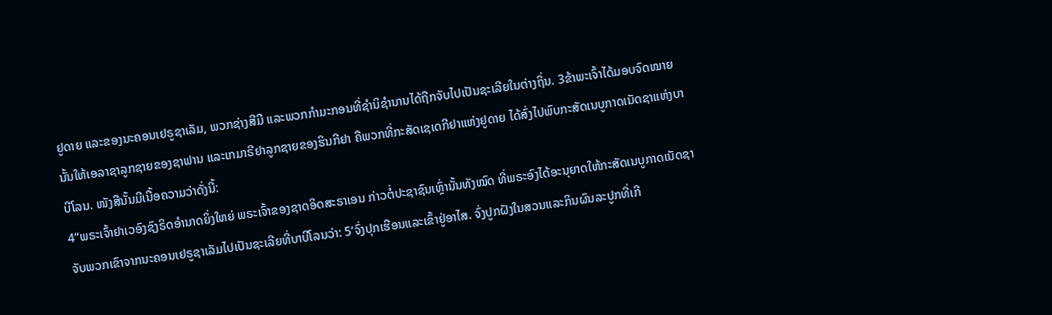ຢູດາຍ ແລະຂອງນະຄອນເຢຣູຊາເລັມ, ພວກຊ່າງສີມື ແລະພວກກຳມະກອນທີ່ຊຳນິຊຳນານໄດ້ຖືກຈັບໄປເປັນຊະເລີຍໃນຕ່າງຖິ່ນ. 3ຂ້າພະເຈົ້າໄດ້ມອບຈົດໝາຍນັ້ນໃຫ້ເອລາຊາລູກຊາຍຂອງຊາຟານ ແລະເກມາຣີຢາລູກຊາຍຂອງຮິນກີຢາ ຄືພວກທີ່ກະສັດເຊເດກີຢາແຫ່ງຢູດາຍ ໄດ້ສົ່ງໄປພົບກະສັດເນບູກາດເນັດຊາແຫ່ງບາບີໂລນ. ໜັງສືນັ້ນມີເນື້ອຄວາມວ່າດັ່ງນີ້:
4“ພຣະເຈົ້າຢາເວອົງຊົງຣິດອຳນາດຍິ່ງໃຫຍ່ ພຣະເຈົ້າຂອງຊາດອິດສະຣາເອນ ກ່າວຕໍ່ປະຊາຊົນເຫຼົ່ານັ້ນທັງໝົດ ທີ່ພຣະອົງໄດ້ອະນຸຍາດໃຫ້ກະສັດເນບູກາດເນັດຊາ ຈັບພວກເຂົາຈາກນະຄອນເຢຣູຊາເລັມໄປເປັນຊະເລີຍທີ່ບາບີໂລນວ່າ: 5‘ຈົ່ງປຸກເຮືອນແລະເຂົ້າຢູ່ອາໄສ. ຈົ່ງປູກຝັງໃນສວນແລະກິນຜົນລະປູກທີ່ເກີ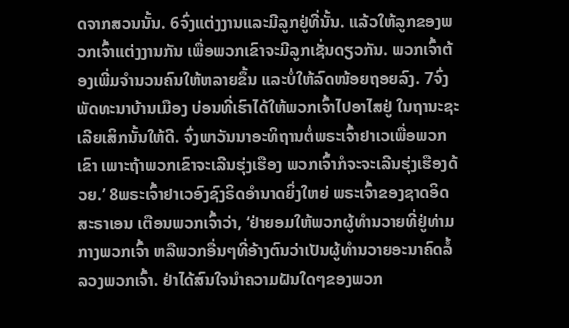ດຈາກສວນນັ້ນ. 6ຈົ່ງແຕ່ງງານແລະມີລູກຢູ່ທີ່ນັ້ນ. ແລ້ວໃຫ້ລູກຂອງພວກເຈົ້າແຕ່ງງານກັນ ເພື່ອພວກເຂົາຈະມີລູກເຊັ່ນດຽວກັນ. ພວກເຈົ້າຕ້ອງເພີ່ມຈຳນວນຄົນໃຫ້ຫລາຍຂຶ້ນ ແລະບໍ່ໃຫ້ລົດໜ້ອຍຖອຍລົງ. 7ຈົ່ງພັດທະນາບ້ານເມືອງ ບ່ອນທີ່ເຮົາໄດ້ໃຫ້ພວກເຈົ້າໄປອາໄສຢູ່ ໃນຖານະຊະເລີຍເສິກນັ້ນໃຫ້ດີ. ຈົ່ງພາວັນນາອະທິຖານຕໍ່ພຣະເຈົ້າຢາເວເພື່ອພວກເຂົາ ເພາະຖ້າພວກເຂົາຈະເລີນຮຸ່ງເຮືອງ ພວກເຈົ້າກໍຈະຈະເລີນຮຸ່ງເຮືອງດ້ວຍ.’ 8ພຣະເຈົ້າຢາເວອົງຊົງຣິດອຳນາດຍິ່ງໃຫຍ່ ພຣະເຈົ້າຂອງຊາດອິດສະຣາເອນ ເຕືອນພວກເຈົ້າວ່າ, ‘ຢ່າຍອມໃຫ້ພວກຜູ້ທຳນວາຍທີ່ຢູ່ທ່າມກາງພວກເຈົ້າ ຫລືພວກອື່ນໆທີ່ອ້າງຕົນວ່າເປັນຜູ້ທຳນວາຍອະນາຄົດລໍ້ລວງພວກເຈົ້າ. ຢ່າໄດ້ສົນໃຈນຳຄວາມຝັນໃດໆຂອງພວກ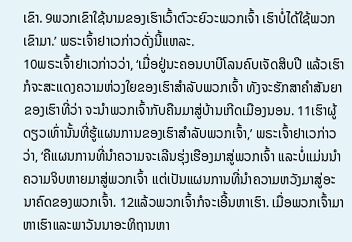ເຂົາ. 9ພວກເຂົາໃຊ້ນາມຂອງເຮົາເວົ້າຕົວະຍົວະພວກເຈົ້າ ເຮົາບໍ່ໄດ້ໃຊ້ພວກເຂົາມາ.’ ພຣະເຈົ້າຢາເວກ່າວດັ່ງນີ້ແຫລະ.
10ພຣະເຈົ້າຢາເວກ່າວວ່າ, ‘ເມື່ອຢູ່ນະຄອນບາບີໂລນຄົບເຈັດສິບປີ ແລ້ວເຮົາກໍຈະສະແດງຄວາມຫ່ວງໃຍຂອງເຮົາສຳລັບພວກເຈົ້າ ທັງຈະຮັກສາຄຳສັນຍາຂອງເຮົາທີ່ວ່າ ຈະນຳພວກເຈົ້າກັບຄືນມາສູ່ບ້ານເກີດເມືອງນອນ. 11ເຮົາຜູ້ດຽວເທົ່ານັ້ນທີ່ຮູ້ແຜນການຂອງເຮົາສຳລັບພວກເຈົ້າ,’ ພຣະເຈົ້າຢາເວກ່າວວ່າ, ‘ຄືແຜນການທີ່ນຳຄວາມຈະເລີນຮຸ່ງເຮືອງມາສູ່ພວກເຈົ້າ ແລະບໍ່ແມ່ນນຳຄວາມຈິບຫາຍມາສູ່ພວກເຈົ້າ ແຕ່ເປັນແຜນການທີ່ນຳຄວາມຫວັງມາສູ່ອະນາຄົດຂອງພວກເຈົ້າ. 12ແລ້ວພວກເຈົ້າກໍຈະເອີ້ນຫາເຮົາ. ເມື່ອພວກເຈົ້າມາຫາເຮົາແລະພາວັນນາອະທິຖານຫາ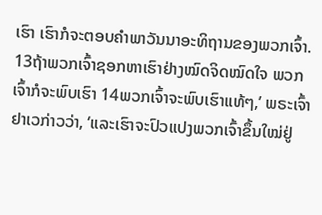ເຮົາ ເຮົາກໍຈະຕອບຄຳພາວັນນາອະທິຖານຂອງພວກເຈົ້າ. 13ຖ້າພວກເຈົ້າຊອກຫາເຮົາຢ່າງໝົດຈິດໝົດໃຈ ພວກເຈົ້າກໍຈະພົບເຮົາ 14ພວກເຈົ້າຈະພົບເຮົາແທ້ໆ,’ ພຣະເຈົ້າຢາເວກ່າວວ່າ, ‘ແລະເຮົາຈະປົວແປງພວກເຈົ້າຂຶ້ນໃໝ່ຢູ່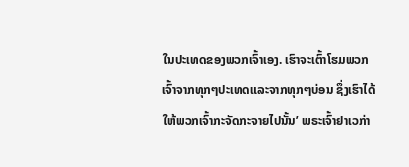ໃນປະເທດຂອງພວກເຈົ້າເອງ. ເຮົາຈະເຕົ້າໂຮມພວກເຈົ້າຈາກທຸກໆປະເທດແລະຈາກທຸກໆບ່ອນ ຊຶ່ງເຮົາໄດ້ໃຫ້ພວກເຈົ້າກະຈັດກະຈາຍໄປນັ້ນ’ ພຣະເຈົ້າຢາເວກ່າ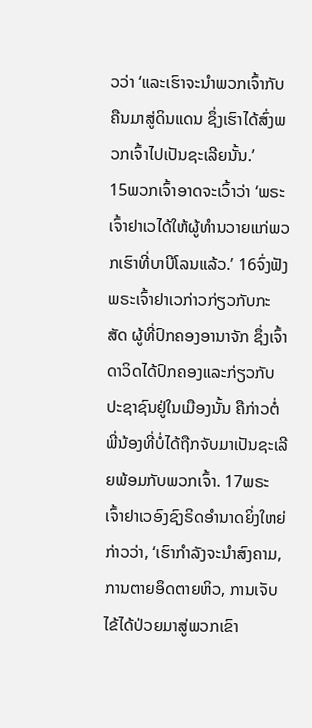ວວ່າ ‘ແລະເຮົາຈະນຳພວກເຈົ້າກັບຄືນມາສູ່ດິນແດນ ຊຶ່ງເຮົາໄດ້ສົ່ງພວກເຈົ້າໄປເປັນຊະເລີຍນັ້ນ.’
15ພວກເຈົ້າອາດຈະເວົ້າວ່າ ‘ພຣະເຈົ້າຢາເວໄດ້ໃຫ້ຜູ້ທຳນວາຍແກ່ພວກເຮົາທີ່ບາບີໂລນແລ້ວ.’ 16ຈົ່ງຟັງພຣະເຈົ້າຢາເວກ່າວກ່ຽວກັບກະສັດ ຜູ້ທີ່ປົກຄອງອານາຈັກ ຊຶ່ງເຈົ້າດາວິດໄດ້ປົກຄອງແລະກ່ຽວກັບປະຊາຊົນຢູ່ໃນເມືອງນັ້ນ ຄືກ່າວຕໍ່ພີ່ນ້ອງທີ່ບໍ່ໄດ້ຖືກຈັບມາເປັນຊະເລີຍພ້ອມກັບພວກເຈົ້າ. 17ພຣະເຈົ້າຢາເວອົງຊົງຣິດອຳນາດຍິ່ງໃຫຍ່ກ່າວວ່າ, ‘ເຮົາກຳລັງຈະນຳສົງຄາມ, ການຕາຍອຶດຕາຍຫິວ, ການເຈັບໄຂ້ໄດ້ປ່ວຍມາສູ່ພວກເຂົາ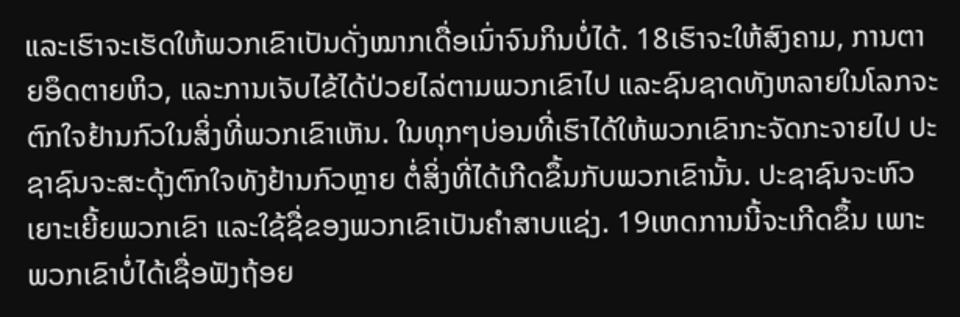ແລະເຮົາຈະເຮັດໃຫ້ພວກເຂົາເປັນດັ່ງໝາກເດື່ອເນົ່າຈົນກິນບໍ່ໄດ້. 18ເຮົາຈະໃຫ້ສົງຄາມ, ການຕາຍອຶດຕາຍຫິວ, ແລະການເຈັບໄຂ້ໄດ້ປ່ວຍໄລ່ຕາມພວກເຂົາໄປ ແລະຊົນຊາດທັງຫລາຍໃນໂລກຈະຕົກໃຈຢ້ານກົວໃນສິ່ງທີ່ພວກເຂົາເຫັນ. ໃນທຸກໆບ່ອນທີ່ເຮົາໄດ້ໃຫ້ພວກເຂົາກະຈັດກະຈາຍໄປ ປະຊາຊົນຈະສະດຸ້ງຕົກໃຈທັງຢ້ານກົວຫຼາຍ ຕໍ່ສິ່ງທີ່ໄດ້ເກີດຂຶ້ນກັບພວກເຂົານັ້ນ. ປະຊາຊົນຈະຫົວເຍາະເຍີ້ຍພວກເຂົາ ແລະໃຊ້ຊື່ຂອງພວກເຂົາເປັນຄຳສາບແຊ່ງ. 19ເຫດການນີ້ຈະເກີດຂຶ້ນ ເພາະພວກເຂົາບໍ່ໄດ້ເຊື່ອຟັງຖ້ອຍ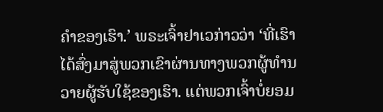ຄຳຂອງເຮົາ.’ ພຣະເຈົ້າຢາເວກ່າວວ່າ ‘ທີ່ເຮົາໄດ້ສົ່ງມາສູ່ພວກເຂົາຜ່ານທາງພວກຜູ້ທຳນວາຍຜູ້ຮັບໃຊ້ຂອງເຮົາ. ແຕ່ພວກເຈົ້າບໍ່ຍອມ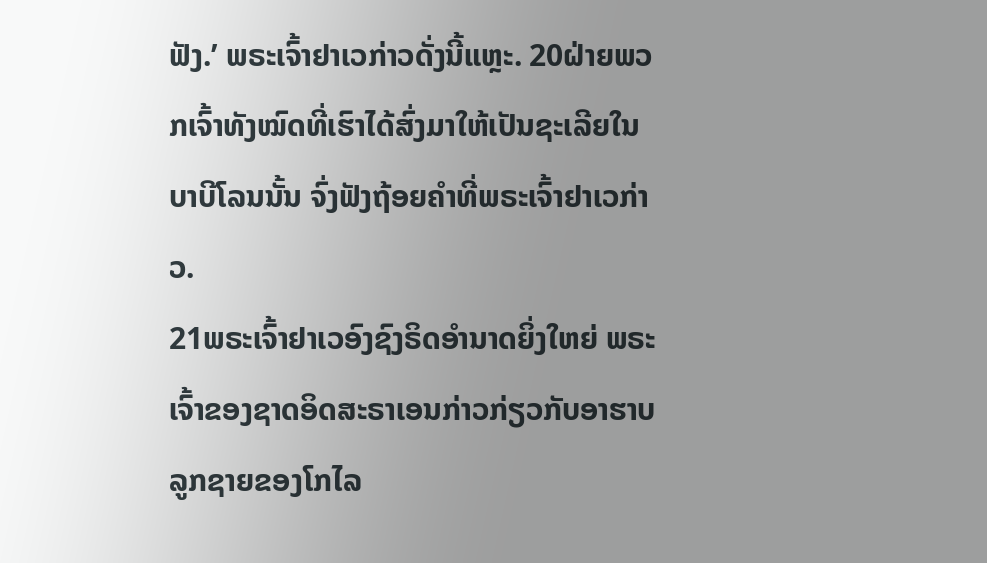ຟັງ.’ ພຣະເຈົ້າຢາເວກ່າວດັ່ງນີ້ແຫຼະ. 20ຝ່າຍພວກເຈົ້າທັງໝົດທີ່ເຮົາໄດ້ສົ່ງມາໃຫ້ເປັນຊະເລີຍໃນບາບີໂລນນັ້ນ ຈົ່ງຟັງຖ້ອຍຄຳທີ່ພຣະເຈົ້າຢາເວກ່າວ.
21ພຣະເຈົ້າຢາເວອົງຊົງຣິດອຳນາດຍິ່ງໃຫຍ່ ພຣະເຈົ້າຂອງຊາດອິດສະຣາເອນກ່າວກ່ຽວກັບອາຮາບລູກຊາຍຂອງໂກໄລ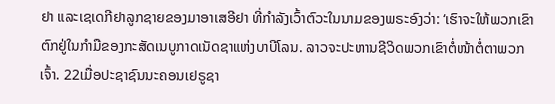ຢາ ແລະເຊເດກີຢາລູກຊາຍຂອງມາອາເສອີຢາ ທີ່ກຳລັງເວົ້າຕົວະໃນນາມຂອງພຣະອົງວ່າ: ‘ເຮົາຈະໃຫ້ພວກເຂົາ ຕົກຢູ່ໃນກຳມືຂອງກະສັດເນບູກາດເນັດຊາແຫ່ງບາບີໂລນ. ລາວຈະປະຫານຊີວິດພວກເຂົາຕໍ່ໜ້າຕໍ່ຕາພວກເຈົ້າ. 22ເມື່ອປະຊາຊົນນະຄອນເຢຣູຊາ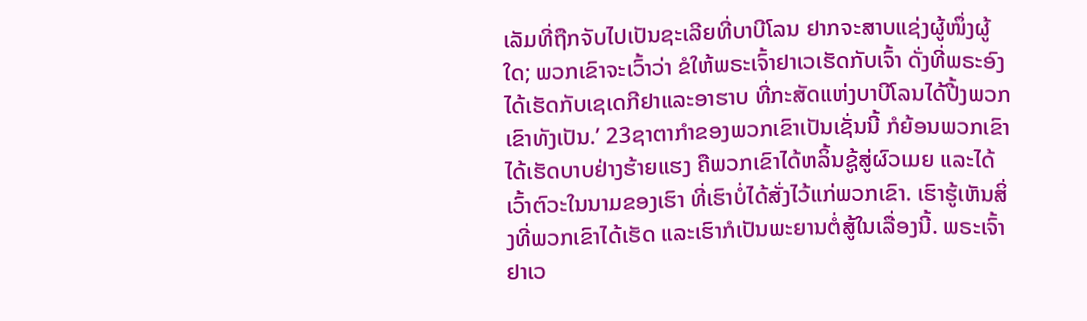ເລັມທີ່ຖືກຈັບໄປເປັນຊະເລີຍທີ່ບາບີໂລນ ຢາກຈະສາບແຊ່ງຜູ້ໜຶ່ງຜູ້ໃດ; ພວກເຂົາຈະເວົ້າວ່າ ຂໍໃຫ້ພຣະເຈົ້າຢາເວເຮັດກັບເຈົ້າ ດັ່ງທີ່ພຣະອົງໄດ້ເຮັດກັບເຊເດກີຢາແລະອາຮາບ ທີ່ກະສັດແຫ່ງບາບີໂລນໄດ້ປີ້ງພວກເຂົາທັງເປັນ.’ 23ຊາຕາກຳຂອງພວກເຂົາເປັນເຊັ່ນນີ້ ກໍຍ້ອນພວກເຂົາໄດ້ເຮັດບາບຢ່າງຮ້າຍແຮງ ຄືພວກເຂົາໄດ້ຫລິ້ນຊູ້ສູ່ຜົວເມຍ ແລະໄດ້ເວົ້າຕົວະໃນນາມຂອງເຮົາ ທີ່ເຮົາບໍ່ໄດ້ສັ່ງໄວ້ແກ່ພວກເຂົາ. ເຮົາຮູ້ເຫັນສິ່ງທີ່ພວກເຂົາໄດ້ເຮັດ ແລະເຮົາກໍເປັນພະຍານຕໍ່ສູ້ໃນເລື່ອງນີ້. ພຣະເຈົ້າຢາເວ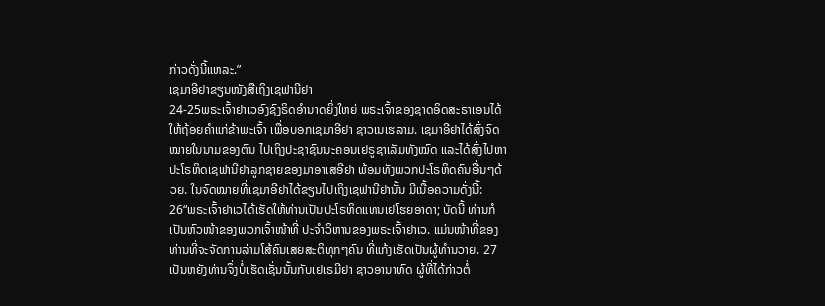ກ່າວດັ່ງນີ້ແຫລະ.”
ເຊມາອີຢາຂຽນໜັງສືເຖິງເຊຟານີຢາ
24-25ພຣະເຈົ້າຢາເວອົງຊົງຣິດອຳນາດຍິ່ງໃຫຍ່ ພຣະເຈົ້າຂອງຊາດອິດສະຣາເອນໄດ້ໃຫ້ຖ້ອຍຄຳແກ່ຂ້າພະເຈົ້າ ເພື່ອບອກເຊມາອີຢາ ຊາວເນເຮລາມ. ເຊມາອີຢາໄດ້ສົ່ງຈົດໝາຍໃນນາມຂອງຕົນ ໄປເຖິງປະຊາຊົນນະຄອນເຢຣູຊາເລັມທັງໝົດ ແລະໄດ້ສົ່ງໄປຫາປະໂຣຫິດເຊຟານີຢາລູກຊາຍຂອງມາອາເສອີຢາ ພ້ອມທັງພວກປະໂຣຫິດຄົນອື່ນໆດ້ວຍ. ໃນຈົດໝາຍທີ່ເຊມາອີຢາໄດ້ຂຽນໄປເຖິງເຊຟານີຢານັ້ນ ມີເນື້ອຄວາມດັ່ງນີ້:
26“ພຣະເຈົ້າຢາເວໄດ້ເຮັດໃຫ້ທ່ານເປັນປະໂຣຫິດແທນເຢໂຮຍອາດາ; ບັດນີ້ ທ່ານກໍເປັນຫົວໜ້າຂອງພວກເຈົ້າໜ້າທີ່ ປະຈຳວິຫານຂອງພຣະເຈົ້າຢາເວ. ແມ່ນໜ້າທີ່ຂອງທ່ານທີ່ຈະຈັດການລ່າມໂສ້ຄົນເສຍສະຕິທຸກໆຄົນ ທີ່ແກ້ງເຮັດເປັນຜູ້ທຳນວາຍ. 27ເປັນຫຍັງທ່ານຈຶ່ງບໍ່ເຮັດເຊັ່ນນັ້ນກັບເຢເຣມີຢາ ຊາວອານາທົດ ຜູ້ທີ່ໄດ້ກ່າວຕໍ່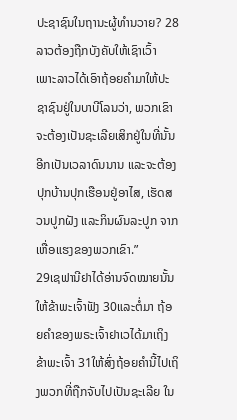ປະຊາຊົນໃນຖານະຜູ້ທຳນວາຍ? 28ລາວຕ້ອງຖືກບັງຄັບໃຫ້ເຊົາເວົ້າ ເພາະລາວໄດ້ເອົາຖ້ອຍຄຳມາໃຫ້ປະຊາຊົນຢູ່ໃນບາບີໂລນວ່າ, ພວກເຂົາຈະຕ້ອງເປັນຊະເລີຍເສິກຢູ່ໃນທີ່ນັ້ນອີກເປັນເວລາດົນນານ ແລະຈະຕ້ອງປຸກບ້ານປຸກເຮືອນຢູ່ອາໄສ, ເຮັດສວນປູກຝັງ ແລະກິນຜົນລະປູກ ຈາກເຫື່ອແຮງຂອງພວກເຂົາ.”
29ເຊຟານີຢາໄດ້ອ່ານຈົດໝາຍນັ້ນໃຫ້ຂ້າພະເຈົ້າຟັງ 30ແລະຕໍ່ມາ ຖ້ອຍຄຳຂອງພຣະເຈົ້າຢາເວໄດ້ມາເຖິງຂ້າພະເຈົ້າ 31ໃຫ້ສົ່ງຖ້ອຍຄຳນີ້ໄປເຖິງພວກທີ່ຖືກຈັບໄປເປັນຊະເລີຍ ໃນ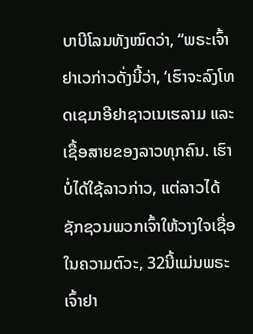ບາບີໂລນທັງໝົດວ່າ, “ພຣະເຈົ້າຢາເວກ່າວດັ່ງນີ້ວ່າ, ‘ເຮົາຈະລົງໂທດເຊມາອີຢາຊາວເນເຮລາມ ແລະເຊື້ອສາຍຂອງລາວທຸກຄົນ. ເຮົາບໍ່ໄດ້ໃຊ້ລາວກ່າວ, ແຕ່ລາວໄດ້ຊັກຊວນພວກເຈົ້າໃຫ້ວາງໃຈເຊື່ອໃນຄວາມຕົວະ, 32ນີ້ແມ່ນພຣະເຈົ້າຢາ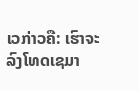ເວກ່າວຄື: ເຮົາຈະລົງໂທດເຊມາ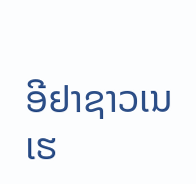ອີຢາຊາວເນເຮ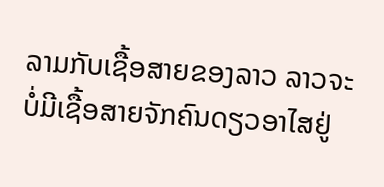ລາມກັບເຊື້ອສາຍຂອງລາວ ລາວຈະບໍ່ມີເຊື້ອສາຍຈັກຄົນດຽວອາໄສຢູ່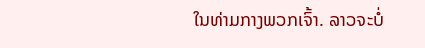ໃນທ່າມກາງພວກເຈົ້າ. ລາວຈະບໍ່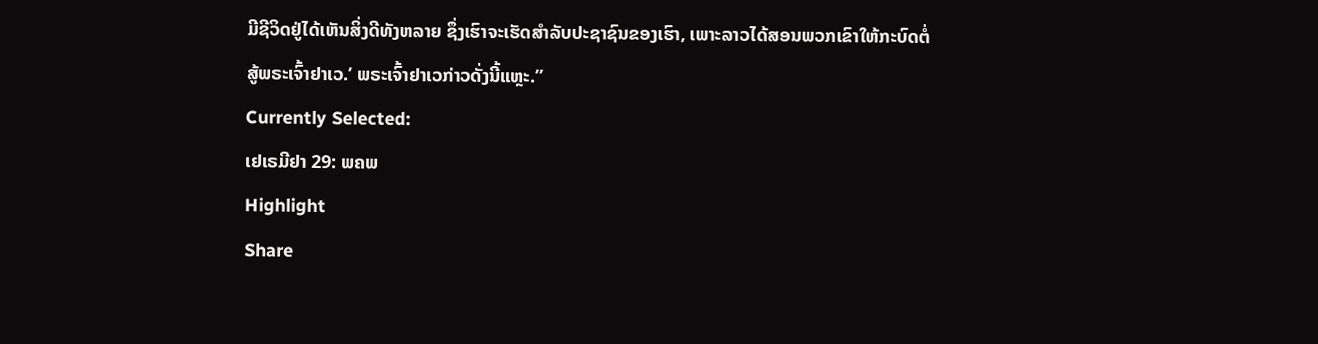ມີຊີວິດຢູ່ໄດ້ເຫັນສິ່ງດີທັງຫລາຍ ຊຶ່ງເຮົາຈະເຮັດສຳລັບປະຊາຊົນຂອງເຮົາ, ເພາະລາວໄດ້ສອນພວກເຂົາໃຫ້ກະບົດຕໍ່ສູ້ພຣະເຈົ້າຢາເວ.’ ພຣະເຈົ້າຢາເວກ່າວດັ່ງນີ້ແຫຼະ.”
Currently Selected:
ເຢເຣມີຢາ 29: ພຄພ
Highlight
Share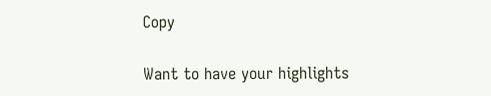Copy

Want to have your highlights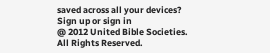saved across all your devices? Sign up or sign in
@ 2012 United Bible Societies. All Rights Reserved.